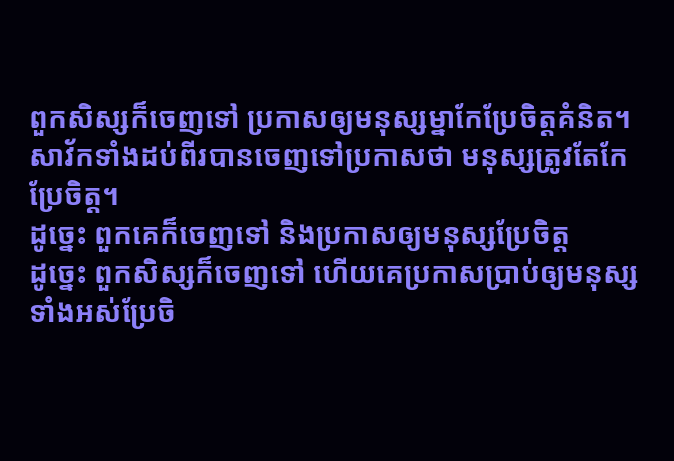ពួកសិស្សក៏ចេញទៅ ប្រកាសឲ្យមនុស្សម្នាកែប្រែចិត្តគំនិត។
សាវ័កទាំងដប់ពីរបានចេញទៅប្រកាសថា មនុស្សត្រូវតែកែប្រែចិត្ត។
ដូច្នេះ ពួកគេក៏ចេញទៅ និងប្រកាសឲ្យមនុស្សប្រែចិត្ដ
ដូច្នេះ ពួកសិស្សក៏ចេញទៅ ហើយគេប្រកាសប្រាប់ឲ្យមនុស្សទាំងអស់ប្រែចិ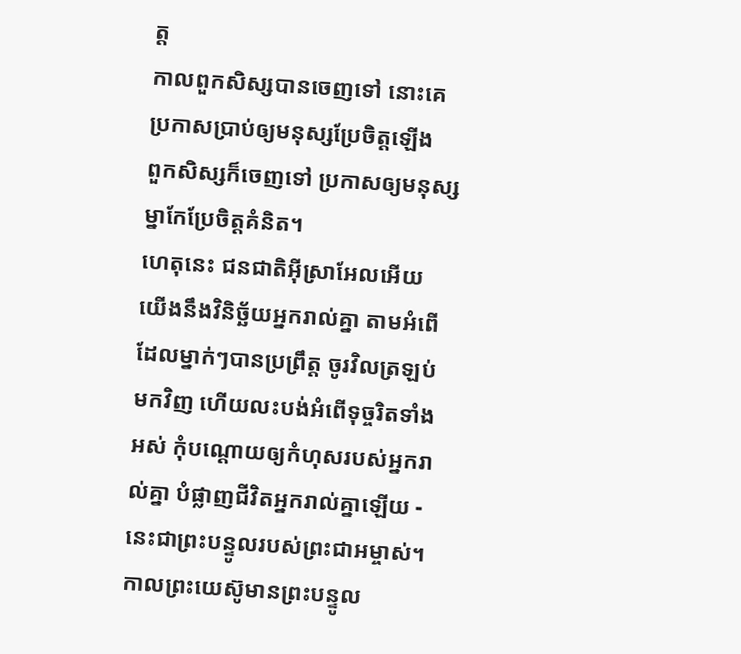ត្ត
កាលពួកសិស្សបានចេញទៅ នោះគេប្រកាសប្រាប់ឲ្យមនុស្សប្រែចិត្តឡើង
ពួកសិស្សក៏ចេញទៅ ប្រកាសឲ្យមនុស្សម្នាកែប្រែចិត្ដគំនិត។
ហេតុនេះ ជនជាតិអ៊ីស្រាអែលអើយ យើងនឹងវិនិច្ឆ័យអ្នករាល់គ្នា តាមអំពើដែលម្នាក់ៗបានប្រព្រឹត្ត ចូរវិលត្រឡប់មកវិញ ហើយលះបង់អំពើទុច្ចរិតទាំងអស់ កុំបណ្ដោយឲ្យកំហុសរបស់អ្នករាល់គ្នា បំផ្លាញជីវិតអ្នករាល់គ្នាឡើយ - នេះជាព្រះបន្ទូលរបស់ព្រះជាអម្ចាស់។
កាលព្រះយេស៊ូមានព្រះបន្ទូល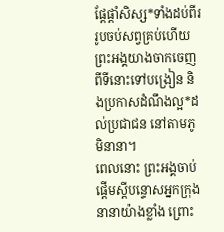ផ្ដែផ្ដាំសិស្ស*ទាំងដប់ពីររូបចប់សព្វគ្រប់ហើយ ព្រះអង្គយាងចាកចេញពីទីនោះទៅបង្រៀន និងប្រកាសដំណឹងល្អ*ដល់ប្រជាជន នៅតាមភូមិនានា។
ពេលនោះ ព្រះអង្គចាប់ផ្ដើមស្ដីបន្ទោសអ្នកក្រុងនានាយ៉ាងខ្លាំង ព្រោះ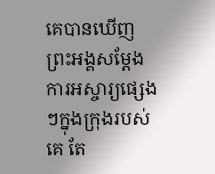គេបានឃើញព្រះអង្គសម្តែងការអស្ចារ្យផ្សេងៗក្នុងក្រុងរបស់គេ តែ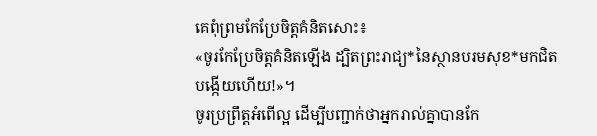គេពុំព្រមកែប្រែចិត្តគំនិតសោះ៖
«ចូរកែប្រែចិត្តគំនិតឡើង ដ្បិតព្រះរាជ្យ*នៃស្ថានបរមសុខ*មកជិតបង្កើយហើយ!»។
ចូរប្រព្រឹត្តអំពើល្អ ដើម្បីបញ្ជាក់ថាអ្នករាល់គ្នាបានកែ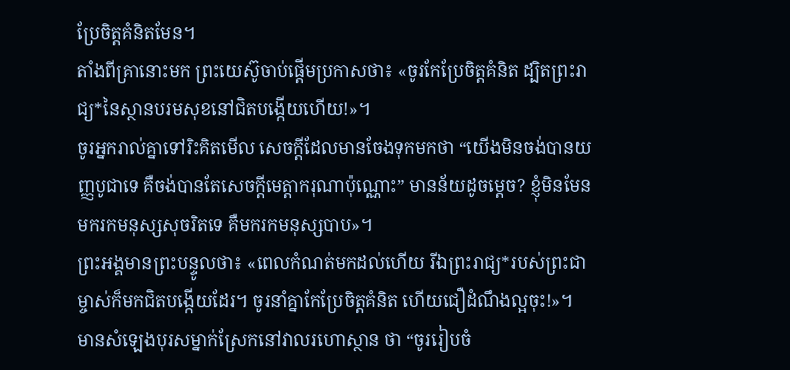ប្រែចិត្តគំនិតមែន។
តាំងពីគ្រានោះមក ព្រះយេស៊ូចាប់ផ្ដើមប្រកាសថា៖ «ចូរកែប្រែចិត្តគំនិត ដ្បិតព្រះរាជ្យ*នៃស្ថានបរមសុខនៅជិតបង្កើយហើយ!»។
ចូរអ្នករាល់គ្នាទៅរិះគិតមើល សេចក្ដីដែលមានចែងទុកមកថា “យើងមិនចង់បានយញ្ញបូជាទេ គឺចង់បានតែសេចក្ដីមេត្តាករុណាប៉ុណ្ណោះ” មានន័យដូចម្ដេច? ខ្ញុំមិនមែនមករកមនុស្សសុចរិតទេ គឺមករកមនុស្សបាប»។
ព្រះអង្គមានព្រះបន្ទូលថា៖ «ពេលកំណត់មកដល់ហើយ រីឯព្រះរាជ្យ*របស់ព្រះជាម្ចាស់ក៏មកជិតបង្កើយដែរ។ ចូរនាំគ្នាកែប្រែចិត្តគំនិត ហើយជឿដំណឹងល្អចុះ!»។
មានសំឡេងបុរសម្នាក់ស្រែកនៅវាលរហោស្ថាន ថា “ចូររៀបចំ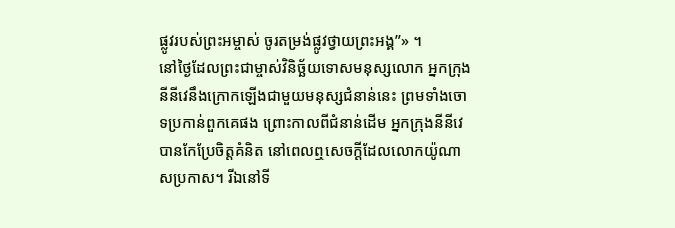ផ្លូវរបស់ព្រះអម្ចាស់ ចូរតម្រង់ផ្លូវថ្វាយព្រះអង្គ”» ។
នៅថ្ងៃដែលព្រះជាម្ចាស់វិនិច្ឆ័យទោសមនុស្សលោក អ្នកក្រុងនីនីវេនឹងក្រោកឡើងជាមួយមនុស្សជំនាន់នេះ ព្រមទាំងចោទប្រកាន់ពួកគេផង ព្រោះកាលពីជំនាន់ដើម អ្នកក្រុងនីនីវេបានកែប្រែចិត្តគំនិត នៅពេលឮសេចក្ដីដែលលោកយ៉ូណាសប្រកាស។ រីឯនៅទី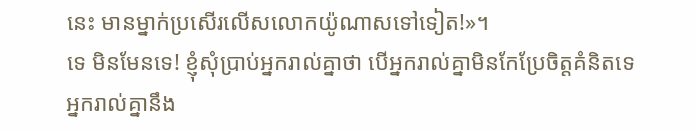នេះ មានម្នាក់ប្រសើរលើសលោកយ៉ូណាសទៅទៀត!»។
ទេ មិនមែនទេ! ខ្ញុំសុំប្រាប់អ្នករាល់គ្នាថា បើអ្នករាល់គ្នាមិនកែប្រែចិត្តគំនិតទេ អ្នករាល់គ្នានឹង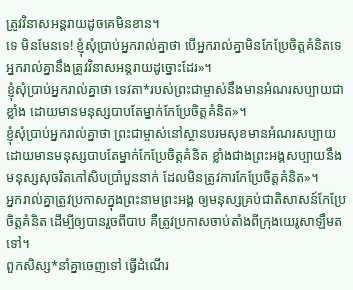ត្រូវវិនាសអន្តរាយដូចគេមិនខាន។
ទេ មិនមែនទេ! ខ្ញុំសុំប្រាប់អ្នករាល់គ្នាថា បើអ្នករាល់គ្នាមិនកែប្រែចិត្តគំនិតទេ អ្នករាល់គ្នានឹងត្រូវវិនាសអន្តរាយដូច្នោះដែរ»។
ខ្ញុំសុំប្រាប់អ្នករាល់គ្នាថា ទេវតា*របស់ព្រះជាម្ចាស់នឹងមានអំណរសប្បាយជាខ្លាំង ដោយមានមនុស្សបាបតែម្នាក់កែប្រែចិត្តគំនិត»។
ខ្ញុំសុំប្រាប់អ្នករាល់គ្នាថា ព្រះជាម្ចាស់នៅស្ថានបរមសុខមានអំណរសប្បាយ ដោយមានមនុស្សបាបតែម្នាក់កែប្រែចិត្តគំនិត ខ្លាំងជាងព្រះអង្គសប្បាយនឹងមនុស្សសុចរិតកៅសិបប្រាំបួននាក់ ដែលមិនត្រូវការកែប្រែចិត្តគំនិត»។
អ្នករាល់គ្នាត្រូវប្រកាសក្នុងព្រះនាមព្រះអង្គ ឲ្យមនុស្សគ្រប់ជាតិសាសន៍កែប្រែចិត្តគំនិត ដើម្បីឲ្យបានរួចពីបាប គឺត្រូវប្រកាសចាប់តាំងពីក្រុងយេរូសាឡឹមតទៅ។
ពួកសិស្ស*នាំគ្នាចេញទៅ ធ្វើដំណើរ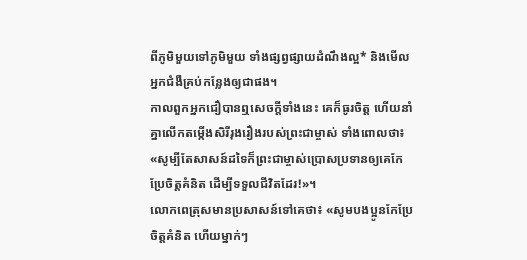ពីភូមិមួយទៅភូមិមួយ ទាំងផ្សព្វផ្សាយដំណឹងល្អ* និងមើលអ្នកជំងឺគ្រប់កន្លែងឲ្យជាផង។
កាលពួកអ្នកជឿបានឮសេចក្ដីទាំងនេះ គេក៏ធូរចិត្ត ហើយនាំគ្នាលើកតម្កើងសិរីរុងរឿងរបស់ព្រះជាម្ចាស់ ទាំងពោលថា៖ «សូម្បីតែសាសន៍ដទៃក៏ព្រះជាម្ចាស់ប្រោសប្រទានឲ្យគេកែប្រែចិត្តគំនិត ដើម្បីទទួលជីវិតដែរ!»។
លោកពេត្រុសមានប្រសាសន៍ទៅគេថា៖ «សូមបងប្អូនកែប្រែចិត្តគំនិត ហើយម្នាក់ៗ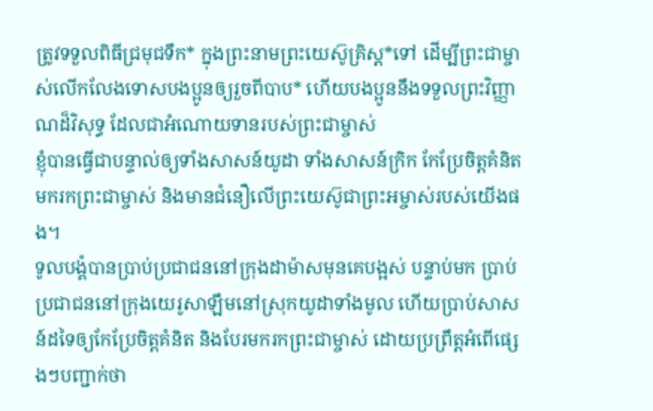ត្រូវទទួលពិធីជ្រមុជទឹក* ក្នុងព្រះនាមព្រះយេស៊ូគ្រិស្ត*ទៅ ដើម្បីព្រះជាម្ចាស់លើកលែងទោសបងប្អូនឲ្យរួចពីបាប* ហើយបងប្អូននឹងទទួលព្រះវិញ្ញាណដ៏វិសុទ្ធ ដែលជាអំណោយទានរបស់ព្រះជាម្ចាស់
ខ្ញុំបានធ្វើជាបន្ទាល់ឲ្យទាំងសាសន៍យូដា ទាំងសាសន៍ក្រិក កែប្រែចិត្តគំនិតមករកព្រះជាម្ចាស់ និងមានជំនឿលើព្រះយេស៊ូជាព្រះអម្ចាស់របស់យើងផង។
ទូលបង្គំបានប្រាប់ប្រជាជននៅក្រុងដាម៉ាសមុនគេបង្អស់ បន្ទាប់មក ប្រាប់ប្រជាជននៅក្រុងយេរូសាឡឹមនៅស្រុកយូដាទាំងមូល ហើយប្រាប់សាសន៍ដទៃឲ្យកែប្រែចិត្តគំនិត និងបែរមករកព្រះជាម្ចាស់ ដោយប្រព្រឹត្តអំពើផ្សេងៗបញ្ជាក់ថា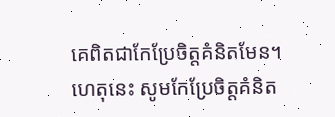គេពិតជាកែប្រែចិត្តគំនិតមែន។
ហេតុនេះ សូមកែប្រែចិត្តគំនិត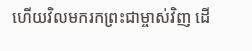ហើយវិលមករកព្រះជាម្ចាស់វិញ ដើ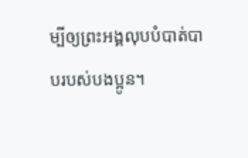ម្បីឲ្យព្រះអង្គលុបបំបាត់បាបរបស់បងប្អូន។